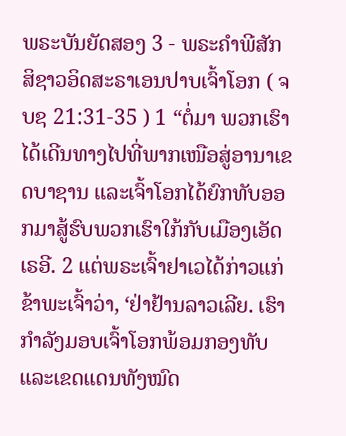ພຣະບັນຍັດສອງ 3 - ພຣະຄຳພີສັກສິຊາວອິດສະຣາເອນປາບເຈົ້າໂອກ ( ຈບຊ 21:31-35 ) 1 “ຕໍ່ມາ ພວກເຮົາໄດ້ເດີນທາງໄປທີ່ພາກເໜືອສູ່ອານາເຂດບາຊານ ແລະເຈົ້າໂອກໄດ້ຍົກທັບອອກມາສູ້ຮົບພວກເຮົາໃກ້ກັບເມືອງເອັດເຣອີ. 2 ແຕ່ພຣະເຈົ້າຢາເວໄດ້ກ່າວແກ່ຂ້າພະເຈົ້າວ່າ, ‘ຢ່າຢ້ານລາວເລີຍ. ເຮົາກຳລັງມອບເຈົ້າໂອກພ້ອມກອງທັບ ແລະເຂດແດນທັງໝົດ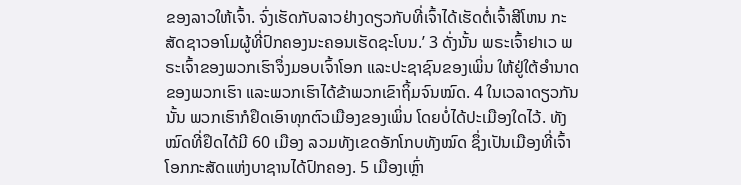ຂອງລາວໃຫ້ເຈົ້າ. ຈົ່ງເຮັດກັບລາວຢ່າງດຽວກັບທີ່ເຈົ້າໄດ້ເຮັດຕໍ່ເຈົ້າສີໂຫນ ກະສັດຊາວອາໂມຜູ້ທີ່ປົກຄອງນະຄອນເຮັດຊະໂບນ.’ 3 ດັ່ງນັ້ນ ພຣະເຈົ້າຢາເວ ພຣະເຈົ້າຂອງພວກເຮົາຈຶ່ງມອບເຈົ້າໂອກ ແລະປະຊາຊົນຂອງເພິ່ນ ໃຫ້ຢູ່ໃຕ້ອຳນາດຂອງພວກເຮົາ ແລະພວກເຮົາໄດ້ຂ້າພວກເຂົາຖິ້ມຈົນໝົດ. 4 ໃນເວລາດຽວກັນນັ້ນ ພວກເຮົາກໍຢຶດເອົາທຸກຕົວເມືອງຂອງເພິ່ນ ໂດຍບໍ່ໄດ້ປະເມືອງໃດໄວ້. ທັງໝົດທີ່ຢຶດໄດ້ມີ 60 ເມືອງ ລວມທັງເຂດອັກໂກບທັງໝົດ ຊຶ່ງເປັນເມືອງທີ່ເຈົ້າໂອກກະສັດແຫ່ງບາຊານໄດ້ປົກຄອງ. 5 ເມືອງເຫຼົ່າ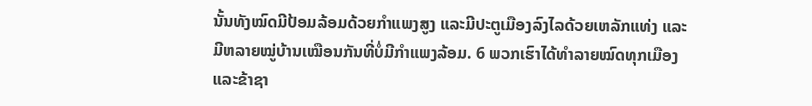ນັ້ນທັງໝົດມີປ້ອມລ້ອມດ້ວຍກຳແພງສູງ ແລະມີປະຕູເມືອງລົງໄລດ້ວຍເຫລັກແທ່ງ ແລະມີຫລາຍໝູ່ບ້ານເໝືອນກັນທີ່ບໍ່ມີກຳແພງລ້ອມ. 6 ພວກເຮົາໄດ້ທຳລາຍໝົດທຸກເມືອງ ແລະຂ້າຊາ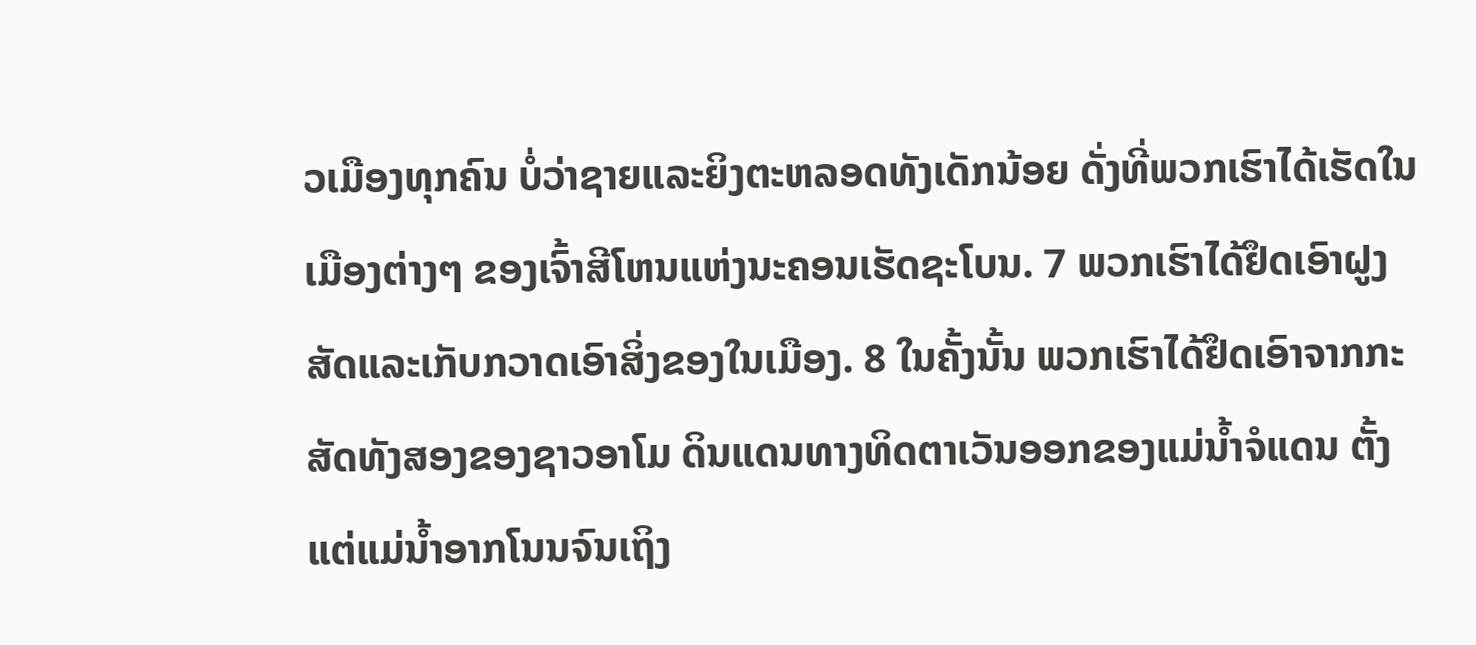ວເມືອງທຸກຄົນ ບໍ່ວ່າຊາຍແລະຍິງຕະຫລອດທັງເດັກນ້ອຍ ດັ່ງທີ່ພວກເຮົາໄດ້ເຮັດໃນເມືອງຕ່າງໆ ຂອງເຈົ້າສີໂຫນແຫ່ງນະຄອນເຮັດຊະໂບນ. 7 ພວກເຮົາໄດ້ຢຶດເອົາຝູງສັດແລະເກັບກວາດເອົາສິ່ງຂອງໃນເມືອງ. 8 ໃນຄັ້ງນັ້ນ ພວກເຮົາໄດ້ຢຶດເອົາຈາກກະສັດທັງສອງຂອງຊາວອາໂມ ດິນແດນທາງທິດຕາເວັນອອກຂອງແມ່ນໍ້າຈໍແດນ ຕັ້ງແຕ່ແມ່ນໍ້າອາກໂນນຈົນເຖິງ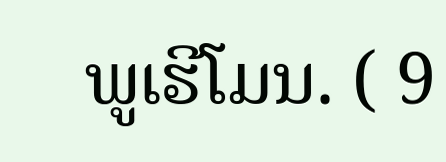ພູເຮີໂມນ. ( 9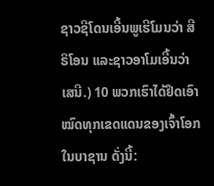ຊາວຊີໂດນເອີ້ນພູເຮີໂມນວ່າ ສີຣິໂອນ ແລະຊາວອາໂມເອີ້ນວ່າ ເສນີ.) 10 ພວກເຮົາໄດ້ຢຶດເອົາໝົດທຸກເຂດແດນຂອງເຈົ້າໂອກໃນບາຊານ ດັ່ງນີ້: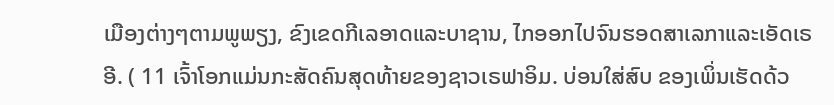ເມືອງຕ່າງໆຕາມພູພຽງ, ຂົງເຂດກີເລອາດແລະບາຊານ, ໄກອອກໄປຈົນຮອດສາເລກາແລະເອັດເຣອີ. ( 11 ເຈົ້າໂອກແມ່ນກະສັດຄົນສຸດທ້າຍຂອງຊາວເຣຟາອິມ. ບ່ອນໃສ່ສົບ ຂອງເພິ່ນເຮັດດ້ວ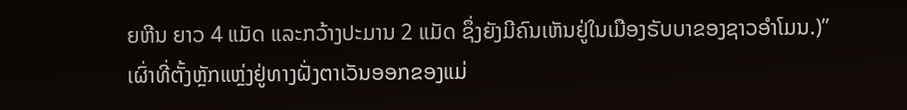ຍຫີນ ຍາວ 4 ແມັດ ແລະກວ້າງປະມານ 2 ແມັດ ຊຶ່ງຍັງມີຄົນເຫັນຢູ່ໃນເມືອງຣັບບາຂອງຊາວອຳໂມນ.)” ເຜົ່າທີ່ຕັ້ງຫຼັກແຫຼ່ງຢູ່ທາງຝັ່ງຕາເວັນອອກຂອງແມ່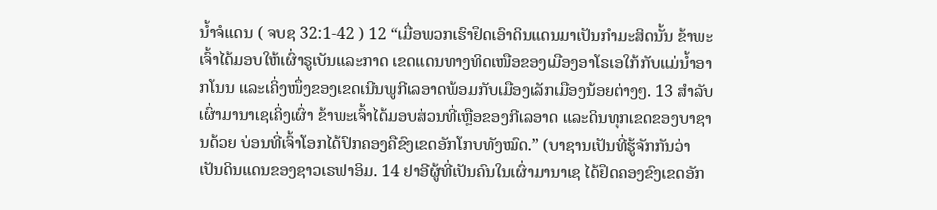ນໍ້າຈໍແດນ ( ຈບຊ 32:1-42 ) 12 “ເມື່ອພວກເຮົາຢຶດເອົາດິນແດນມາເປັນກຳມະສິດນັ້ນ ຂ້າພະເຈົ້າໄດ້ມອບໃຫ້ເຜົ່າຣູເບັນແລະກາດ ເຂດແດນທາງທິດເໜືອຂອງເມືອງອາໂຣເອໃກ້ກັບແມ່ນໍ້າອາກໂນນ ແລະເຄິ່ງໜຶ່ງຂອງເຂດເນີນພູກີເລອາດພ້ອມກັບເມືອງເລັກເມືອງນ້ອຍຕ່າງໆ. 13 ສຳລັບເຜົ່າມານາເຊເຄິ່ງເຜົ່າ ຂ້າພະເຈົ້າໄດ້ມອບສ່ວນທີ່ເຫຼືອຂອງກີເລອາດ ແລະດິນທຸກເຂດຂອງບາຊານດ້ວຍ ບ່ອນທີ່ເຈົ້າໂອກໄດ້ປົກຄອງຄືຂົງເຂດອັກໂກບທັງໝົດ.” (ບາຊານເປັນທີ່ຮູ້ຈັກກັນວ່າ ເປັນດິນແດນຂອງຊາວເຣຟາອິມ. 14 ຢາອີຜູ້ທີ່ເປັນຄົນໃນເຜົ່າມານາເຊ ໄດ້ຢຶດຄອງຂົງເຂດອັກ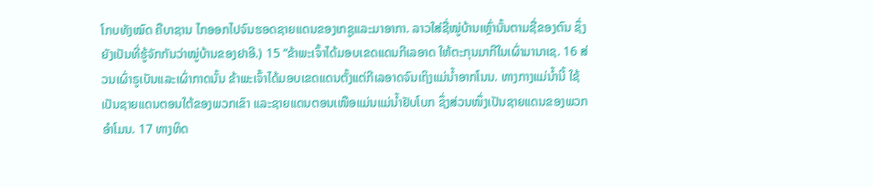ໂກບທັງໝົດ ຄືບາຊານ ໄກອອກໄປຈົນຮອດຊາຍແດນຂອງເກຊູແລະມາອາກາ. ລາວໃສ່ຊື່ໝູ່ບ້ານເຫຼົ່ານັ້ນຕາມຊື່ຂອງຕົນ ຊຶ່ງຍັງເປັນທີ່ຮູ້ຈັກກັນວ່າໝູ່ບ້ານຂອງຢາອີ.) 15 “ຂ້າພະເຈົ້າໄດ້ມອບເຂດແດນກີເລອາດ ໃຫ້ຕະກຸນມາກີໃນເຜົ່າມານາເຊ. 16 ສ່ວນເຜົ່າຣູເບັນແລະເຜົ່າກາດນັ້ນ ຂ້າພະເຈົ້າໄດ້ມອບເຂດແດນຕັ້ງແຕ່ກີເລອາດຈົນເຖິງແມ່ນໍ້າອາກໂນນ. ທາງກາງແມ່ນໍ້ານີ້ ໃຊ້ເປັນຊາຍແດນຕອນໃຕ້ຂອງພວກເຂົາ ແລະຊາຍແດນຕອນເໜືອແມ່ນແມ່ນໍ້າຢັບໂບກ ຊຶ່ງສ່ວນໜຶ່ງເປັນຊາຍແດນຂອງພວກອຳໂມນ. 17 ທາງທິດ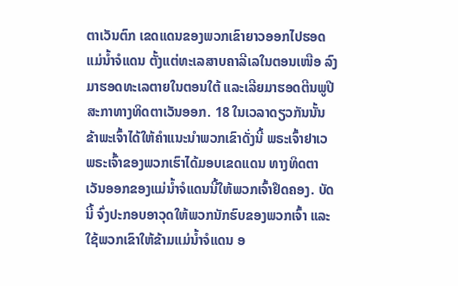ຕາເວັນຕົກ ເຂດແດນຂອງພວກເຂົາຍາວອອກໄປຮອດແມ່ນໍ້າຈໍແດນ ຕັ້ງແຕ່ທະເລສາບຄາລີເລໃນຕອນເໜືອ ລົງມາຮອດທະເລຕາຍໃນຕອນໃຕ້ ແລະເລີຍມາຮອດຕີນພູປີສະກາທາງທິດຕາເວັນອອກ. 18 ໃນເວລາດຽວກັນນັ້ນ ຂ້າພະເຈົ້າໄດ້ໃຫ້ຄຳແນະນຳພວກເຂົາດັ່ງນີ້ ພຣະເຈົ້າຢາເວ ພຣະເຈົ້າຂອງພວກເຮົາໄດ້ມອບເຂດແດນ ທາງທິດຕາເວັນອອກຂອງແມ່ນໍ້າຈໍແດນນີ້ໃຫ້ພວກເຈົ້າຢຶດຄອງ. ບັດນີ້ ຈົ່ງປະກອບອາວຸດໃຫ້ພວກນັກຮົບຂອງພວກເຈົ້າ ແລະໃຊ້ພວກເຂົາໃຫ້ຂ້າມແມ່ນໍ້າຈໍແດນ ອ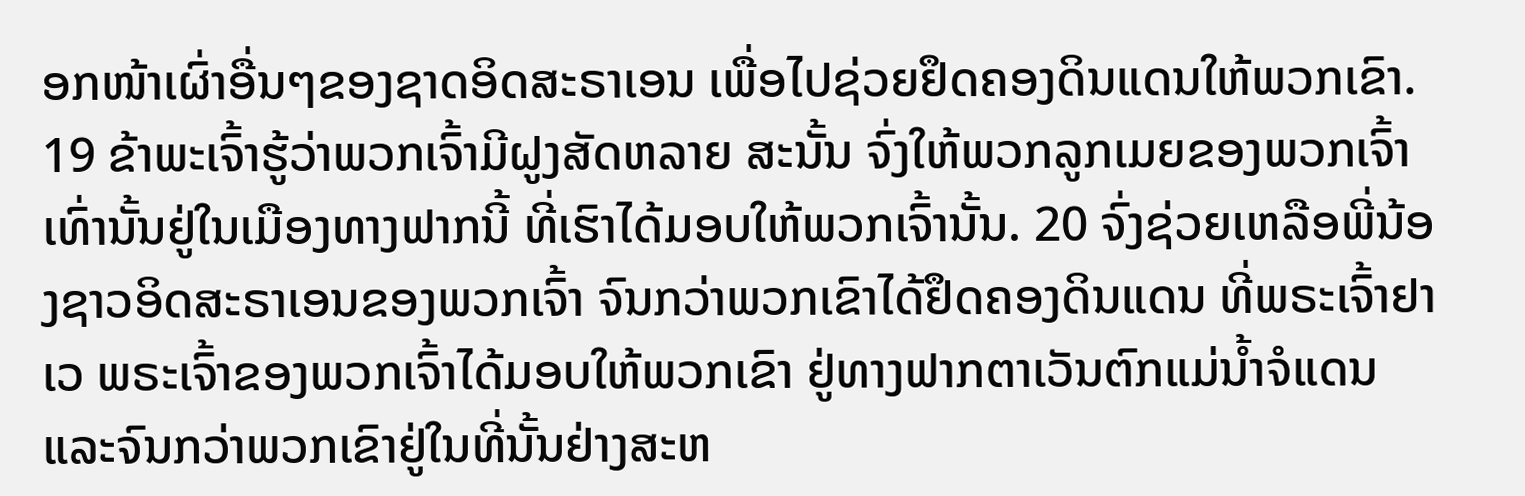ອກໜ້າເຜົ່າອື່ນໆຂອງຊາດອິດສະຣາເອນ ເພື່ອໄປຊ່ວຍຢຶດຄອງດິນແດນໃຫ້ພວກເຂົາ. 19 ຂ້າພະເຈົ້າຮູ້ວ່າພວກເຈົ້າມີຝູງສັດຫລາຍ ສະນັ້ນ ຈົ່ງໃຫ້ພວກລູກເມຍຂອງພວກເຈົ້າເທົ່ານັ້ນຢູ່ໃນເມືອງທາງຟາກນີ້ ທີ່ເຮົາໄດ້ມອບໃຫ້ພວກເຈົ້ານັ້ນ. 20 ຈົ່ງຊ່ວຍເຫລືອພີ່ນ້ອງຊາວອິດສະຣາເອນຂອງພວກເຈົ້າ ຈົນກວ່າພວກເຂົາໄດ້ຢຶດຄອງດິນແດນ ທີ່ພຣະເຈົ້າຢາເວ ພຣະເຈົ້າຂອງພວກເຈົ້າໄດ້ມອບໃຫ້ພວກເຂົາ ຢູ່ທາງຟາກຕາເວັນຕົກແມ່ນໍ້າຈໍແດນ ແລະຈົນກວ່າພວກເຂົາຢູ່ໃນທີ່ນັ້ນຢ່າງສະຫ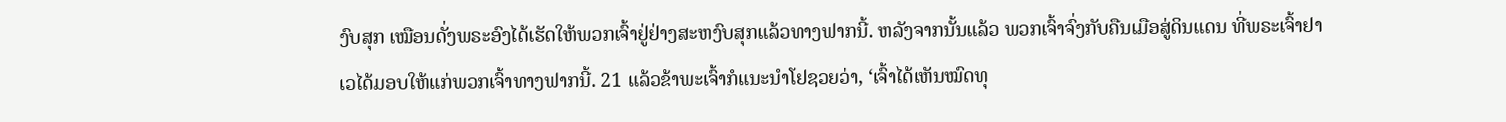ງົບສຸກ ເໝືອນດັ່ງພຣະອົງໄດ້ເຮັດໃຫ້ພວກເຈົ້າຢູ່ຢ່າງສະຫງົບສຸກແລ້ວທາງຟາກນີ້. ຫລັງຈາກນັ້ນແລ້ວ ພວກເຈົ້າຈົ່ງກັບຄືນເມືອສູ່ດິນແດນ ທີ່ພຣະເຈົ້າຢາເວໄດ້ມອບໃຫ້ແກ່ພວກເຈົ້າທາງຟາກນີ້. 21 ແລ້ວຂ້າພະເຈົ້າກໍແນະນຳໂຢຊວຍວ່າ, ‘ເຈົ້າໄດ້ເຫັນໝົດທຸ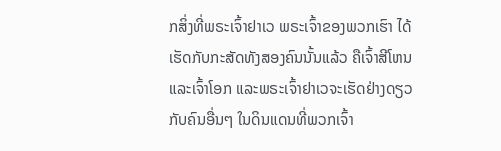ກສິ່ງທີ່ພຣະເຈົ້າຢາເວ ພຣະເຈົ້າຂອງພວກເຮົາ ໄດ້ເຮັດກັບກະສັດທັງສອງຄົນນັ້ນແລ້ວ ຄືເຈົ້າສີໂຫນແລະເຈົ້າໂອກ ແລະພຣະເຈົ້າຢາເວຈະເຮັດຢ່າງດຽວກັບຄົນອື່ນໆ ໃນດິນແດນທີ່ພວກເຈົ້າ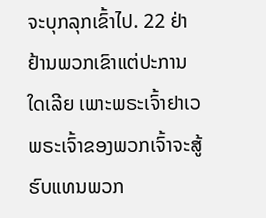ຈະບຸກລຸກເຂົ້າໄປ. 22 ຢ່າຢ້ານພວກເຂົາແຕ່ປະການໃດເລີຍ ເພາະພຣະເຈົ້າຢາເວ ພຣະເຈົ້າຂອງພວກເຈົ້າຈະສູ້ຮົບແທນພວກ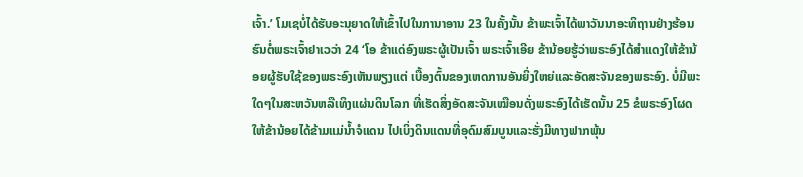ເຈົ້າ.’ ໂມເຊບໍ່ໄດ້ຮັບອະນຸຍາດໃຫ້ເຂົ້າໄປໃນການາອານ 23 ໃນຄັ້ງນັ້ນ ຂ້າພະເຈົ້າໄດ້ພາວັນນາອະທິຖານຢ່າງຮ້ອນຮົນຕໍ່ພຣະເຈົ້າຢາເວວ່າ 24 ‘ໂອ ຂ້າແດ່ອົງພຣະຜູ້ເປັນເຈົ້າ ພຣະເຈົ້າເອີຍ ຂ້ານ້ອຍຮູ້ວ່າພຣະອົງໄດ້ສຳແດງໃຫ້ຂ້ານ້ອຍຜູ້ຮັບໃຊ້ຂອງພຣະອົງເຫັນພຽງແຕ່ ເບື້ອງຕົ້ນຂອງເຫດການອັນຍິ່ງໃຫຍ່ແລະອັດສະຈັນຂອງພຣະອົງ. ບໍ່ມີພະໃດໆໃນສະຫວັນຫລືເທິງແຜ່ນດິນໂລກ ທີ່ເຮັດສິ່ງອັດສະຈັນເໝືອນດັ່ງພຣະອົງໄດ້ເຮັດນັ້ນ 25 ຂໍພຣະອົງໂຜດໃຫ້ຂ້ານ້ອຍໄດ້ຂ້າມແມ່ນໍ້າຈໍແດນ ໄປເບິ່ງດິນແດນທີ່ອຸດົມສົມບູນແລະຮັ່ງມີທາງຟາກພຸ້ນ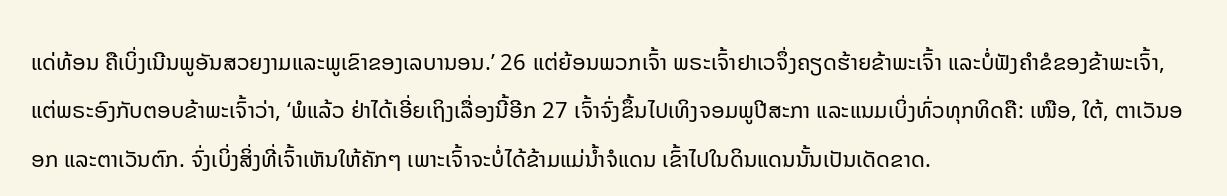ແດ່ທ້ອນ ຄືເບິ່ງເນີນພູອັນສວຍງາມແລະພູເຂົາຂອງເລບານອນ.’ 26 ແຕ່ຍ້ອນພວກເຈົ້າ ພຣະເຈົ້າຢາເວຈຶ່ງຄຽດຮ້າຍຂ້າພະເຈົ້າ ແລະບໍ່ຟັງຄຳຂໍຂອງຂ້າພະເຈົ້າ, ແຕ່ພຣະອົງກັບຕອບຂ້າພະເຈົ້າວ່າ, ‘ພໍແລ້ວ ຢ່າໄດ້ເອີ່ຍເຖິງເລື່ອງນີ້ອີກ 27 ເຈົ້າຈົ່ງຂຶ້ນໄປເທິງຈອມພູປີສະກາ ແລະແນມເບິ່ງທົ່ວທຸກທິດຄື: ເໜືອ, ໃຕ້, ຕາເວັນອອກ ແລະຕາເວັນຕົກ. ຈົ່ງເບິ່ງສິ່ງທີ່ເຈົ້າເຫັນໃຫ້ຄັກໆ ເພາະເຈົ້າຈະບໍ່ໄດ້ຂ້າມແມ່ນໍ້າຈໍແດນ ເຂົ້າໄປໃນດິນແດນນັ້ນເປັນເດັດຂາດ.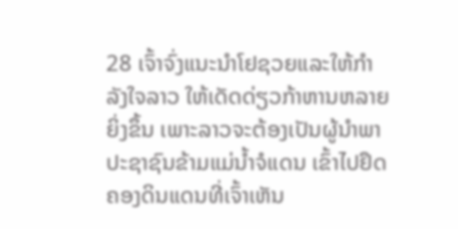28 ເຈົ້າຈົ່ງແນະນຳໂຢຊວຍແລະໃຫ້ກຳລັງໃຈລາວ ໃຫ້ເດັດດ່ຽວກ້າຫານຫລາຍຍິ່ງຂຶ້ນ ເພາະລາວຈະຕ້ອງເປັນຜູ້ນຳພາປະຊາຊົນຂ້າມແມ່ນໍ້າຈໍແດນ ເຂົ້າໄປຢຶດຄອງດິນແດນທີ່ເຈົ້າເຫັນ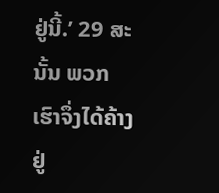ຢູ່ນີ້.’ 29 ສະນັ້ນ ພວກເຮົາຈຶ່ງໄດ້ຄ້າງຢູ່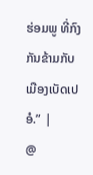ຮ່ອມພູ ທີ່ກົງກັນຂ້າມກັບເມືອງເບັດເປອໍ.” |
@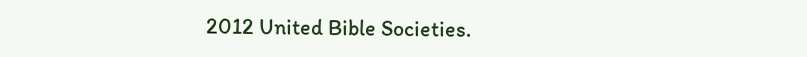2012 United Bible Societies.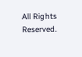All Rights Reserved.